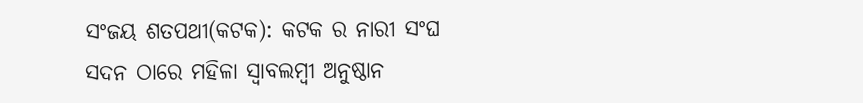ସଂଜୟ ଶତପଥୀ(କଟକ): କଟକ ର ନାରୀ ସଂଘ ସଦନ ଠାରେ ମହିଳା ସ୍ବାବଲମ୍ବୀ ଅନୁଷ୍ଠାନ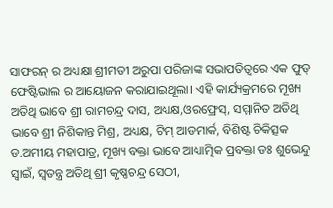ସାଫରନ୍ ର ଅଧ୍ୟକ୍ଷା ଶ୍ରୀମତୀ ଅରୁପା ପରିଜାଙ୍କ ସଭାପତିତ୍ବରେ ଏକ ଫୁଡ୍ ଫେଷ୍ଟିଭାଲ ର ଆୟୋଜନ କରାଯାଇଥୂଲା। ଏହି କାର୍ଯ୍ୟକ୍ରମରେ ମୂଖ୍ୟ ଅତିଥି ଭାବେ ଶ୍ରୀ ରାମଚନ୍ଦ୍ର ଦାସ, ଅଧ୍ୟକ୍ଷ,ଓରଫ୍ରେସ୍, ସମ୍ମାନିତ ଅତିଥି ଭାବେ ଶ୍ରୀ ନିଶିକାନ୍ତ ମିଶ୍ର, ଅଧ୍ୟକ୍ଷ, ଟିମ୍ ଆଡମାର୍କ, ବିଶିଷ୍ଟ ଚିକିତ୍ସକ ଡ.ଅମୀୟ ମହାପାତ୍ର, ମୂଖ୍ୟ ବକ୍ତା ଭାବେ ଆଧ୍ୟାତ୍ମିକ ପ୍ରବକ୍ତା ଡଃ ଶୁଭେନ୍ଦୁ ସ୍ୱାଇଁ, ସ୍ବତନ୍ତ୍ର ଅତିଥି ଶ୍ରୀ କୃଷ୍ଣଚନ୍ଦ୍ର ସେଠୀ,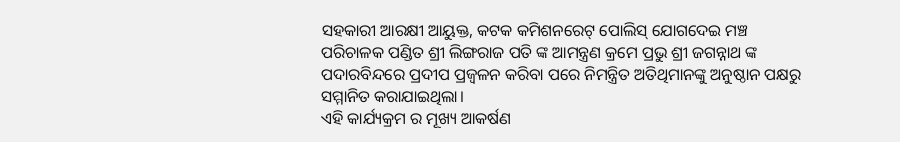ସହକାରୀ ଆରକ୍ଷୀ ଆୟୁକ୍ତ, କଟକ କମିଶନରେଟ୍ ପୋଲିସ୍ ଯୋଗଦେଇ ମଞ୍ଚ ପରିଚାଳକ ପଣ୍ଡିତ ଶ୍ରୀ ଲିଙ୍ଗରାଜ ପତି ଙ୍କ ଆମନ୍ତ୍ରଣ କ୍ରମେ ପ୍ରଭୁ ଶ୍ରୀ ଜଗନ୍ନାଥ ଙ୍କ ପଦାରବିନ୍ଦରେ ପ୍ରଦୀପ ପ୍ରଜ୍ବଳନ କରିବା ପରେ ନିମନ୍ତ୍ରିତ ଅତିଥିମାନଙ୍କୁ ଅନୁଷ୍ଠାନ ପକ୍ଷରୁ ସମ୍ମାନିତ କରାଯାଇଥିଲା।
ଏହି କାର୍ଯ୍ୟକ୍ରମ ର ମୂଖ୍ୟ ଆକର୍ଷଣ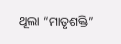ଥୂଲା “ମାତୃଶକ୍ତି”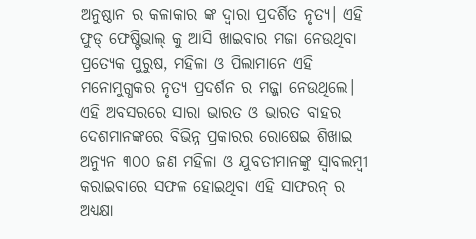ଅନୁଷ୍ଠାନ ର କଳାକାର ଙ୍କ ଦ୍ଵାରା ପ୍ରଦର୍ଶିତ ନୃତ୍ୟ। ଏହି ଫୁଡ୍ ଫେଷ୍ଟିଭାଲ୍ କୁ ଆସି ଖାଇବାର ମଜା ନେଉଥିବା ପ୍ରତ୍ୟେକ ପୁରୁଷ, ମହିଳା ଓ ପିଲାମାନେ ଏହି ମନୋମୁଗ୍ଧକର ନୃତ୍ୟ ପ୍ରଦର୍ଶନ ର ମଜ୍ଜା ନେଉଥିଲେ। ଏହି ଅବସରରେ ସାରା ଭାରତ ଓ ଭାରତ ବାହର ଦେଶମାନଙ୍କରେ ବିଭିନ୍ନ ପ୍ରକାରର ରୋଷେଇ ଶିଖାଇ ଅନ୍ୟୁନ ୩୦୦ ଜଣ ମହିଳା ଓ ଯୁବତୀମାନଙ୍କୁ ସ୍ବାବଲମ୍ବୀ କରାଇବାରେ ସଫଳ ହୋଇଥିବା ଏହି ସାଫରନ୍ ର ଅଧ୍ୟକ୍ଷା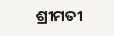ଶ୍ରୀମତୀ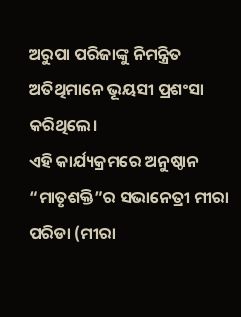ଅରୁପା ପରିଜାଙ୍କୁ ନିମନ୍ତ୍ରିତ ଅତିଥିମାନେ ଭୂୟସୀ ପ୍ରଶଂସା କରିଥିଲେ।
ଏହି କାର୍ଯ୍ୟକ୍ରମରେ ଅନୁଷ୍ଠାନ “ମାତୃଶକ୍ତି”ର ସଭାନେତ୍ରୀ ମୀରା ପରିଡା (ମୀରା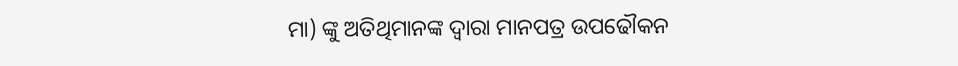ମା) ଙ୍କୁ ଅତିଥିମାନଙ୍କ ଦ୍ବାରା ମାନପତ୍ର ଉପଢୌକନ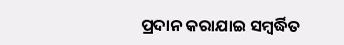ପ୍ରଦାନ କରାଯାଇ ସମ୍ବର୍ଦ୍ଧିତ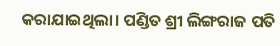କରାଯାଇଥିଲା। ପଣ୍ଡିତ ଶ୍ରୀ ଲିଙ୍ଗରାଜ ପତି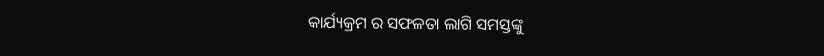କାର୍ଯ୍ୟକ୍ରମ ର ସଫଳତା ଲାଗି ସମସ୍ତଙ୍କୁ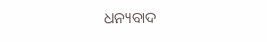ଧନ୍ୟବାଦ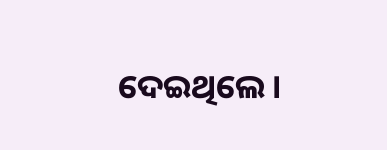ଦେଇଥିଲେ।